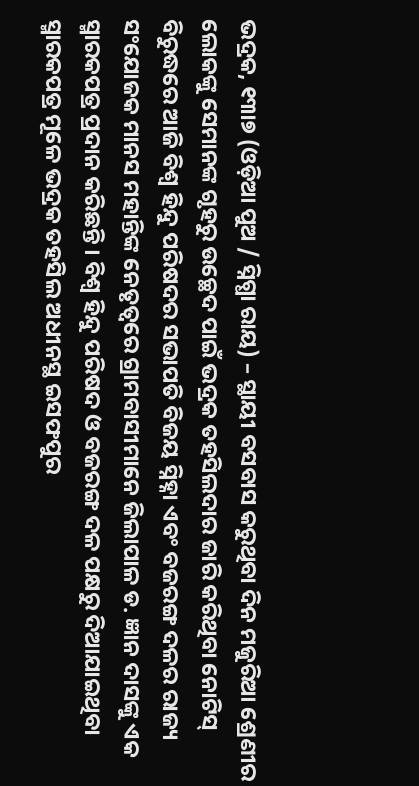ଭଦ୍ରକ, ୧୩ା୭ (ଓଡ଼ିଆ ପୁଅ / ସ୍ନିଗ୍ଧା ରାୟ) – ସ୍ଥାୟୀ ବସବାସ କରୁଥିବା ଦିନ ମଜୁରିଆ ଶ୍ରେଣୀର ଲୋକଙ୍କୁ ସେମାନଙ୍କ ଗୃହରୁ ଉଚ୍ଛେଦ ପାଇଁ ଭଦ୍ରକ ତହସିଲଦାର ଜାରି କରିଥିବା ନୋଟିସ୍ ବିରୁଦ୍ଧରେ ଆଜି ବିଶ୍ୱ ହିନ୍ଦୁ ପରିଷଦର ସଭାପତି ବିଜୟ ସ୍ନିହ୍ନା ଏବଂ ବଜରଙ୍ଗ ଦଳର ରାଜ୍ୟ ସଂଯୋଜକ ମାନସ ମହାନ୍ତିଙ୍କ ନେତୃତ୍ୱରେ ଗ୍ରାମବାସୀମାନେ ଜିଲାପାଳ ଡ. ଜ୍ଞାନ ଦାସଙ୍କୁ ଏକ ସ୍ମାରକପତ୍ର ପ୍ରଦାନ କରିଛନ୍ତି । ବିଶ୍ୱ ହିନ୍ଦୁ ପରିଷଦ ଓ ବଜରଙ୍ଗ ଦଳ ପକ୍ଷରୁ ଦିଆଯାଇଥିବା ସ୍ମାରକପତ୍ର ମୂଳେ ଭଦ୍ରକ ତହସିଲ ଅଧୀନସ୍ଥ ଇସଫପୁର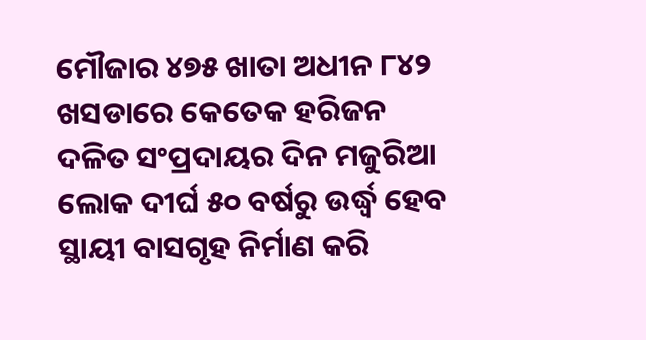ମୌଜାର ୪୭୫ ଖାତା ଅଧୀନ ୮୪୨ ଖସଡାରେ କେତେକ ହରିଜନ ଦଳିତ ସଂପ୍ରଦାୟର ଦିନ ମଜୁରିଆ ଲୋକ ଦୀର୍ଘ ୫୦ ବର୍ଷରୁ ଉର୍ଦ୍ଧ୍ୱ ହେବ ସ୍ଥାୟୀ ବାସଗୃହ ନିର୍ମାଣ କରି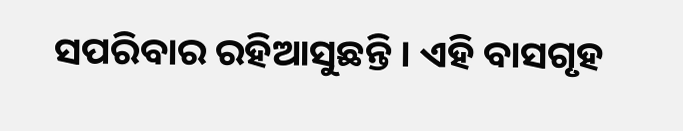ସପରିବାର ରହିଆସୁଛନ୍ତି । ଏହି ବାସଗୃହ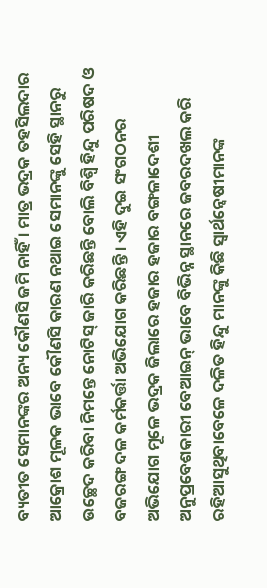ବ୍ୟତୀତ ସେମାନଙ୍କର ଅନ୍ୟ କୌଣସି ଜମି ନାହିଁ । ମାତ୍ର ଭଦ୍ରକ ତହସିଲଦାର ଆକ୍ରୋଶ ମୂଳକ ଭାବେ କୌଣସି କାରଣ ନଥାଇ ସେମାନଙ୍କୁ ସେହି ସ୍ଥାନରୁ ଉଚ୍ଛେଦ କରିବା ନିମନ୍ତେ ନୋଟିସ୍ ଜାରି କରିଛନ୍ତି ବୋଲି ବିଶ୍ୱି ହିନ୍ଦୁ ପରିଷଦ ଓ ବଜରଙ୍ଗ ଦଳ କର୍ମକର୍ତ୍ତା ଅଭିଯୋଗ କରିଛନ୍ତି । ଏହି ଦୁଇ ସଂଗଠନର ଅଭିଯୋଗ ମୂଳେ ଭଦ୍ରକ ଜିଲାରେ ହଜାର ହଜାର ବଙ୍ଗଳାଦେଶୀ ଅନୁପ୍ରବେଶକାରୀ ବେଆଇନ୍ ଭାବେ ବିଭିନ୍ନ ସ୍ଥାନରେ ଜବରଦଖଲ କରି ରହିଆସୁଥିବାବେଳେ ଦଳିତ ହିନ୍ଦୁ ମାନଙ୍କୁ କିଛି ସ୍ୱାର୍ଥନ୍ୱେଷୀମାନଙ୍କ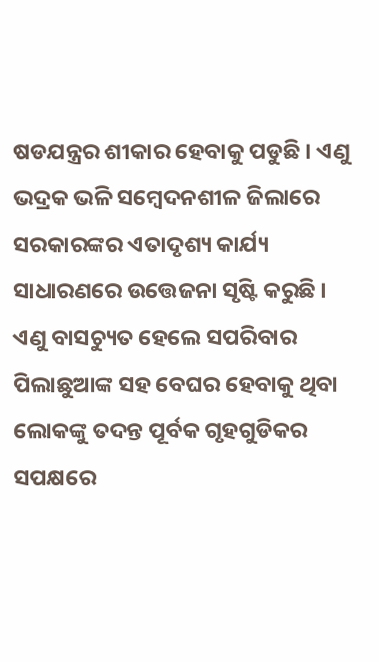ଷଡଯନ୍ତ୍ରର ଶୀକାର ହେବାକୁ ପଡୁଛି । ଏଣୁ ଭଦ୍ରକ ଭଳି ସମ୍ବେଦନଶୀଳ ଜିଲାରେ ସରକାରଙ୍କର ଏତାଦୃଶ୍ୟ କାର୍ଯ୍ୟ ସାଧାରଣରେ ଉତ୍ତେଜନା ସୃଷ୍ଟି କରୁଛି । ଏଣୁ ବାସଚ୍ୟୁତ ହେଲେ ସପରିବାର ପିଲାଛୁଆଙ୍କ ସହ ବେଘର ହେବାକୁ ଥିବା ଲୋକଙ୍କୁ ତଦନ୍ତ ପୂର୍ବକ ଗୃହଗୁଡିକର ସପକ୍ଷରେ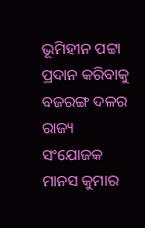ଭୂମିହୀନ ପଟ୍ଟା ପ୍ରଦାନ କରିବାକୁ ବଜରଙ୍ଗ ଦଳର ରାଜ୍ୟ ସଂଯୋଜକ ମାନସ କୁମାର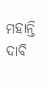ମହାନ୍ତି ଦାବି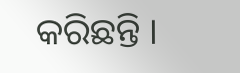କରିଛନ୍ତି ।